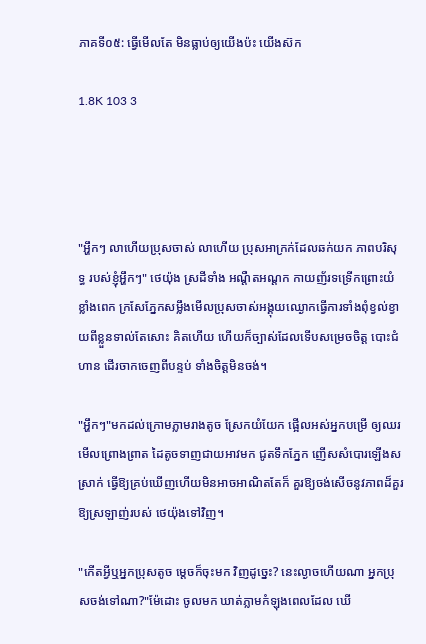ភាគទី០៥: ធ្វើមើលតែ មិនធ្លាប់ឲ្យយើងប៉ះ យើងស៊ក

1.8K 103 3




"អ្ហឹកៗ លាហើយប្រុសចាស់ លាហើយ ប្រុសអាក្រក់ដែលឆក់យក ភាពបរិសុទ្ធ របស់ខ្ញុំអ្ហឹកៗ" ថេយ៉ុង ស្រដីទាំង អណ្តឺតអណ្តក កាយញ័រទទ្រើកព្រោះយំខ្លាំងពេក ក្រសែភ្នែកសម្លឹងមើលប្រុសចាស់អង្គុយឈ្ងោកធ្វើការទាំងពុំខ្វល់ខ្វាយពីខ្លួនទាល់តែសោះ គិតហើយ ហើយក៏ច្បាស់ដែលទើបសម្រេចចិត្ត បោះជំហាន ដើរចាកចេញពីបន្ទប់ ទាំងចិត្តមិនចង់។

"អ្ហឹកៗ"មកដល់ក្រោមភ្លាមរាងតូច ស្រែកយំយែក ផ្អើលអស់អ្នកបម្រើ ឲ្យឈរមើលព្រោងព្រាត ដៃតូចទាញជាយអាវមក ជូតទឹកភ្នែក ញើសសំបោរឡើងសស្រាក់ ធ្វើឱ្យគ្រប់ឃើញហើយមិនអាចអាណិតតែក៏ គួរឱ្យចង់សើចនូវភាពដ៏គួរឱ្យស្រឡាញ់របស់ ថេយ៉ុងទៅវិញ។

"កើតអ្វីឬអ្នកប្រុសតូច ម្តេចក៏ចុះមក វិញដូច្នេះ? នេះល្ងាចហើយណា អ្នកប្រុសចង់ទៅណា?"ម៉ែដោះ ចូលមក ឃាត់ភ្លាមកំឡុងពេលដែល ឃើ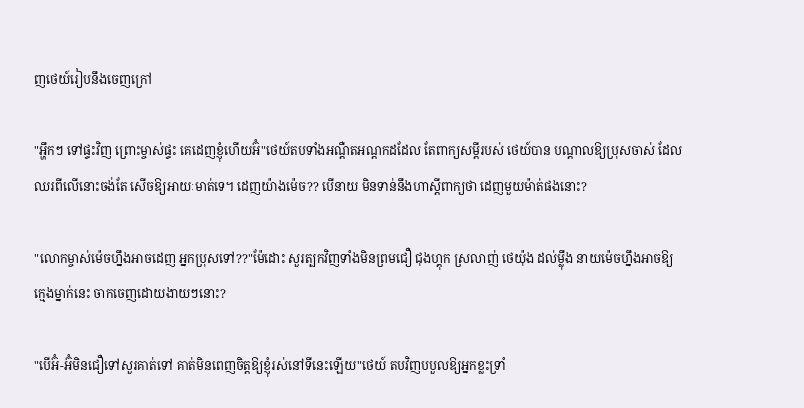ញថេយ៍រៀបនឹងចេញក្រៅ

"អ្ហឹកៗ ទៅផ្ទះវិញ ព្រោះម្ចាស់ផ្ទះ គេដេញខ្ញុំហើយអ៊ំ"ថេយ៍តបទាំងអណ្តឺតអណ្តកដដែល តែពាក្យសម្តីរបស់ ថេយ៍បាន បណ្តាលឱ្យប្រុសចាស់ ដែលឈរពីលើនោះចង់តែ សើចឱ្យអាយៈមាត់ទេ។ ដេញយ៉ាងម៉េច?? បើនាយ មិនទាន់នឹងហាស្តីពាក្យថា ដេញមួយម៉ាត់ផងនោះ?

"លោកម្ចាស់ម៉េចហ្នឹងអាចដេញ អ្នកប្រុសទៅ??"ម៉ែដោះ សួរត្បកវិញទាំងមិនព្រមជឿ ជុងហ្គុក ស្រលាញ់ ថេយ៉ុង ដល់ម្ល៉ឹង នាយម៉េចហ្នឹងអាចឱ្យក្មេងម្នាក់នេះ ចាកចេញដោយងាយៗនោះ?

"បើអ៊ំ-អ៊ំមិនជឿទៅសួរគាត់ទៅ គាត់មិនពេញចិត្តឱ្យខ្ញុំរស់នៅទីនេះឡើយ"ថេយ៍ តបវិញបបួលឱ្យអ្នកខ្លះទ្រាំ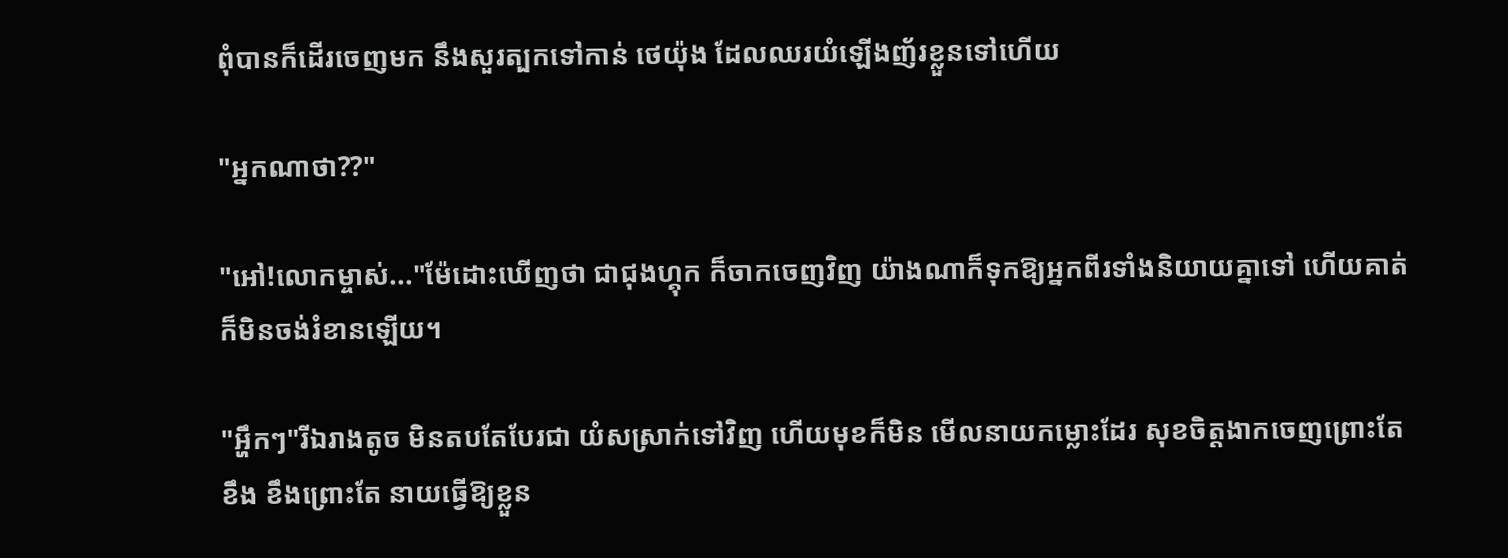ពុំបានក៏ដើរចេញមក នឹងសួរត្បកទៅកាន់ ថេយ៉ុង ដែលឈរយំឡើងញ័រខ្លួនទៅហើយ

"អ្នកណាថា??"

"អៅ!លោកម្ចាស់..."ម៉ែដោះឃើញថា ជាជុងហ្គុក ក៏ចាកចេញវិញ យ៉ាងណាក៏ទុកឱ្យអ្នកពីរទាំងនិយាយគ្នាទៅ ហើយគាត់ក៏មិនចង់រំខានឡើយ។

"អ្ហឹកៗ"រីឯរាងតូច មិនតបតែបែរជា យំសស្រាក់ទៅវិញ ហើយមុខក៏មិន មើលនាយកម្លោះដែរ សុខចិត្តងាកចេញព្រោះតែខឹង ខឹងព្រោះតែ នាយធ្វើឱ្យខ្លួន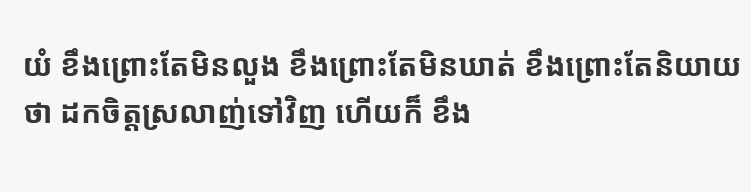យំ ខឹងព្រោះតែមិនលួង ខឹងព្រោះតែមិនឃាត់ ខឹងព្រោះតែនិយាយថា ដកចិត្តស្រលាញ់ទៅវិញ ហើយក៏ ខឹង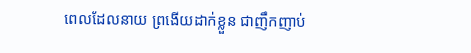ពេលដែលនាយ ព្រងើយដាក់ខ្លួន ជាញឹកញាប់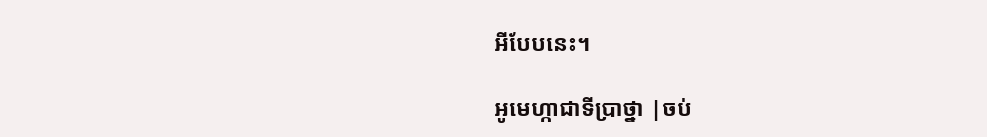អីបែបនេះ។

អូមេហ្កាជាទីប្រាថ្នា |ចប់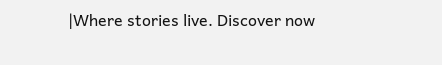|Where stories live. Discover now